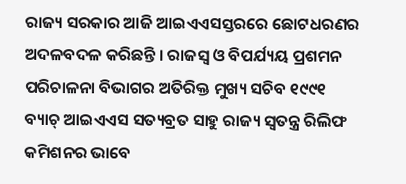ରାଜ୍ୟ ସରକାର ଆଜି ଆଇଏଏସସ୍ତରରେ ଛୋଟଧରଣର ଅଦଳବଦଳ କରିଛନ୍ତି । ରାଜସ୍ୱ ଓ ବିପର୍ଯ୍ୟୟ ପ୍ରଶମନ ପରିଚାଳନା ବିଭାଗର ଅତିରିକ୍ତ ମୁଖ୍ୟ ସଚିବ ୧୯୯୧ ବ୍ୟାଚ୍ ଆଇଏଏସ ସତ୍ୟବ୍ରତ ସାହୁ ରାଜ୍ୟ ସ୍ୱତନ୍ତ୍ର ରିଲିଫ କମିଶନର ଭାବେ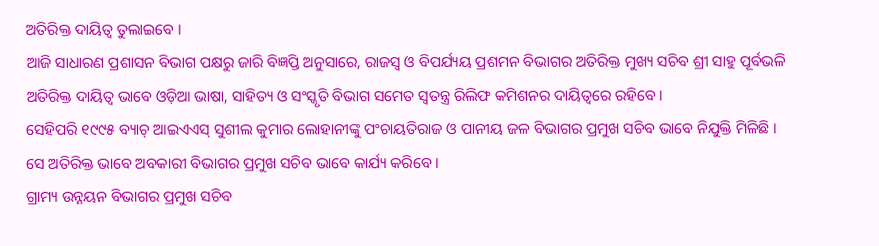ଅତିରିକ୍ତ ଦାୟିତ୍ୱ ତୁଲାଇବେ ।
ଆଜି ସାଧାରଣ ପ୍ରଶାସନ ବିଭାଗ ପକ୍ଷରୁ ଜାରି ବିଜ୍ଞପ୍ତି ଅନୁସାରେ, ରାଜସ୍ୱ ଓ ବିପର୍ଯ୍ୟୟ ପ୍ରଶମନ ବିଭାଗର ଅତିରିକ୍ତ ମୁଖ୍ୟ ସଚିବ ଶ୍ରୀ ସାହୁ ପୂର୍ବଭଳି ଅତିରିକ୍ତ ଦାୟିତ୍ୱ ଭାବେ ଓଡ଼ିଆ ଭାଷା, ସାହିତ୍ୟ ଓ ସଂସ୍କୃତି ବିଭାଗ ସମେତ ସ୍ୱତନ୍ତ୍ର ରିଲିଫ କମିଶନର ଦାୟିତ୍ୱରେ ରହିବେ ।
ସେହିପରି ୧୯୯୫ ବ୍ୟାଚ୍ ଆଇଏଏସ୍ ସୁଶୀଲ କୁମାର ଲୋହାନୀଙ୍କୁ ପଂଚାୟତିରାଜ ଓ ପାନୀୟ ଜଳ ବିଭାଗର ପ୍ରମୁଖ ସଚିବ ଭାବେ ନିଯୁକ୍ତି ମିଳିଛି । ସେ ଅତିରିକ୍ତ ଭାବେ ଅବକାରୀ ବିଭାଗର ପ୍ରମୁଖ ସଚିବ ଭାବେ କାର୍ଯ୍ୟ କରିବେ ।
ଗ୍ରାମ୍ୟ ଉନ୍ନୟନ ବିଭାଗର ପ୍ରମୁଖ ସଚିବ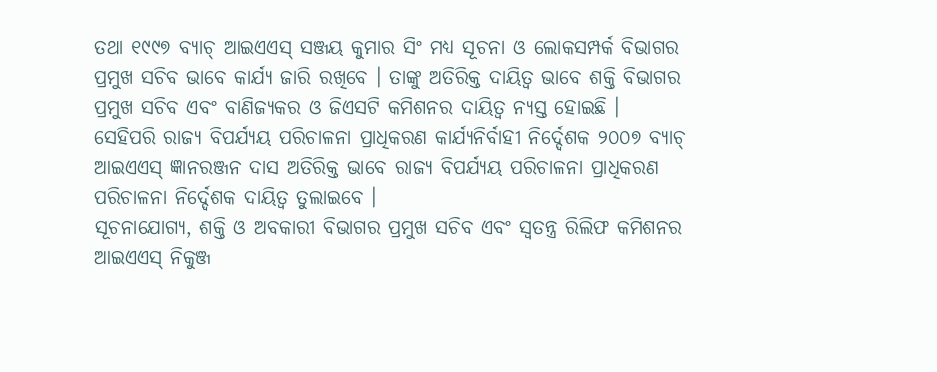ତଥା ୧୯୯୭ ବ୍ୟାଚ୍ ଆଇଏଏସ୍ ସଞ୍ଜୟ କୁମାର ସିଂ ମଧ୍ୟ ସୂଚନା ଓ ଲୋକସମ୍ପର୍କ ବିଭାଗର ପ୍ରମୁଖ ସଚିବ ଭାବେ କାର୍ଯ୍ୟ ଜାରି ରଖିବେ । ତାଙ୍କୁ ଅତିରିକ୍ତ ଦାୟିତ୍ୱ ଭାବେ ଶକ୍ତି ବିଭାଗର ପ୍ରମୁଖ ସଚିବ ଏବଂ ବାଣିଜ୍ୟକର ଓ ଜିଏସଟି କମିଶନର ଦାୟିତ୍ୱ ନ୍ୟସ୍ତ ହୋଇଛି ।
ସେହିପରି ରାଜ୍ୟ ବିପର୍ଯ୍ୟୟ ପରିଚାଳନା ପ୍ରାଧିକରଣ କାର୍ଯ୍ୟନିର୍ବାହୀ ନିର୍ଦ୍ଦେଶକ ୨୦୦୭ ବ୍ୟାଚ୍ ଆଇଏଏସ୍ ଜ୍ଞାନରଞ୍ଜନ ଦାସ ଅତିରିକ୍ତ ଭାବେ ରାଜ୍ୟ ବିପର୍ଯ୍ୟୟ ପରିଚାଳନା ପ୍ରାଧିକରଣ ପରିଚାଳନା ନିର୍ଦ୍ଦେଶକ ଦାୟିତ୍ୱ ତୁଲାଇବେ ।
ସୂଚନାଯୋଗ୍ୟ, ଶକ୍ତି ଓ ଅବକାରୀ ବିଭାଗର ପ୍ରମୁଖ ସଚିବ ଏବଂ ସ୍ୱତନ୍ତ୍ର ରିଲିଫ କମିଶନର ଆଇଏଏସ୍ ନିକୁଞ୍ଜ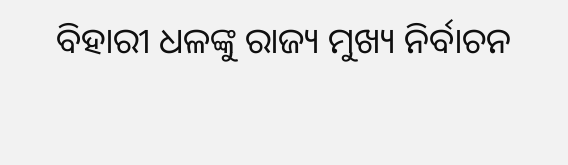ବିହାରୀ ଧଳଙ୍କୁ ରାଜ୍ୟ ମୁଖ୍ୟ ନିର୍ବାଚନ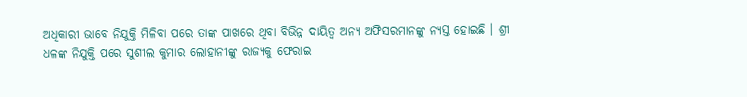ଅଧିକାରୀ ଭାବେ ନିଯୁକ୍ତି ମିଳିବା ପରେ ତାଙ୍କ ପାଖରେ ଥିବା ବିଭିନ୍ନ ଦାୟିତ୍ୱ ଅନ୍ୟ ଅଫିସରମାନଙ୍କୁ ନ୍ୟସ୍ତ ହୋଇଛି । ଶ୍ରୀ ଧଳଙ୍କ ନିଯୁକ୍ତି ପରେ ସୁଶୀଲ କୁମାର ଲୋହାନୀଙ୍କୁ ରାଜ୍ୟକୁ ଫେରାଇ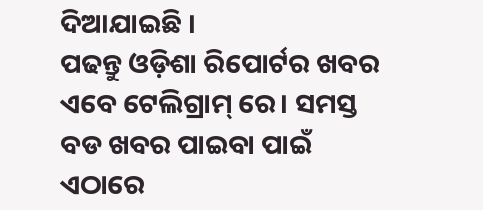ଦିଆଯାଇଛି ।
ପଢନ୍ତୁ ଓଡ଼ିଶା ରିପୋର୍ଟର ଖବର ଏବେ ଟେଲିଗ୍ରାମ୍ ରେ। ସମସ୍ତ ବଡ ଖବର ପାଇବା ପାଇଁ ଏଠାରେ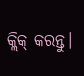କ୍ଲିକ୍ କରନ୍ତୁ।